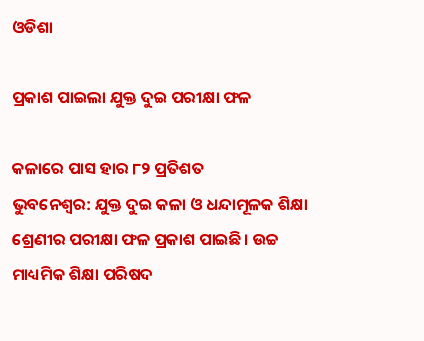ଓଡିଶା

ପ୍ରକାଶ ପାଇଲା ଯୁକ୍ତ ଦୁଇ ପରୀକ୍ଷା ଫଳ

କଳାରେ ପାସ ହାର ୮୨ ପ୍ରତିଶତ
ଭୁବନେଶ୍ୱର: ଯୁକ୍ତ ଦୁଇ କଳା ଓ ଧନ୍ଦାମୂଳକ ଶିକ୍ଷା ଶ୍ରେଣୀର ପରୀକ୍ଷା ଫଳ ପ୍ରକାଶ ପାଇଛି। ଉଚ୍ଚ ମାଧ୍ୟମିକ ଶିକ୍ଷା ପରିଷଦ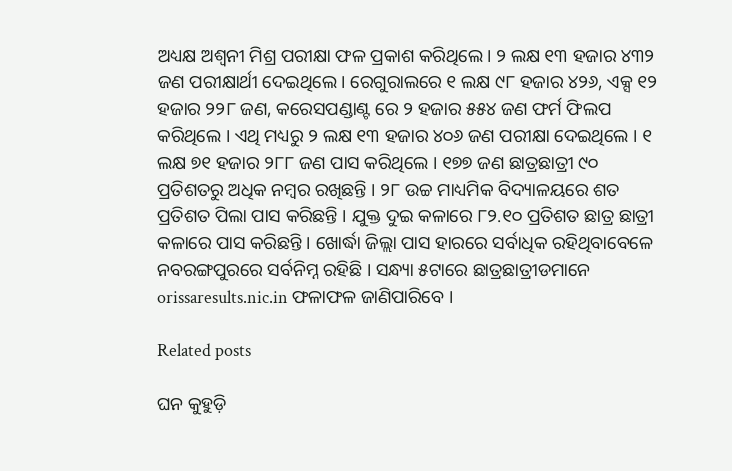ଅଧ୍ୟକ୍ଷ ଅଶ୍ୱନୀ ମିଶ୍ର ପରୀକ୍ଷା ଫଳ ପ୍ରକାଶ କରିଥିଲେ। ୨ ଲକ୍ଷ ୧୩ ହଜାର ୪୩୨ ଜଣ ପରୀକ୍ଷାର୍ଥୀ ଦେଇଥିଲେ। ରେଗୁରାଲରେ ୧ ଲକ୍ଷ ୯୮ ହଜାର ୪୨୬, ଏକ୍ସ ୧୨ ହଜାର ୨୨୮ ଜଣ, କରେସପଣ୍ଡାଣ୍ଟ ରେ ୨ ହଜାର ୫୫୪ ଜଣ ଫର୍ମ ଫିଲପ କରିଥିଲେ । ଏଥି ମଧ୍ୟରୁ ୨ ଲକ୍ଷ ୧୩ ହଜାର ୪୦୬ ଜଣ ପରୀକ୍ଷା ଦେଇଥିଲେ । ୧ ଲକ୍ଷ ୭୧ ହଜାର ୨୮୮ ଜଣ ପାସ କରିଥିଲେ । ୧୭୭ ଜଣ ଛାତ୍ରଛାତ୍ରୀ ୯୦ ପ୍ରତିଶତରୁ ଅଧିକ ନମ୍ବର ରଖିଛନ୍ତି । ୨୮ ଉଚ୍ଚ ମାଧ୍ୟମିକ ବିଦ୍ୟାଳୟରେ ଶତ ପ୍ରତିଶତ ପିଲା ପାସ କରିଛନ୍ତି । ଯୁକ୍ତ ଦୁଇ କଳାରେ ୮୨.୧୦ ପ୍ରତିଶତ ଛାତ୍ର ଛାତ୍ରୀ କଳାରେ ପାସ କରିଛନ୍ତି । ଖୋର୍ଦ୍ଧା ଜିଲ୍ଲା ପାସ ହାରରେ ସର୍ବାଧିକ ରହିଥିବାବେଳେ ନବରଙ୍ଗପୁରରେ ସର୍ବନିମ୍ନ ରହିଛି । ସନ୍ଧ୍ୟା ୫ଟାରେ ଛାତ୍ରଛାତ୍ରୀଡମାନେ orissaresults.nic.in ଫଳାଫଳ ଜାଣିପାରିବେ ।

Related posts

ଘନ କୁହୁଡ଼ି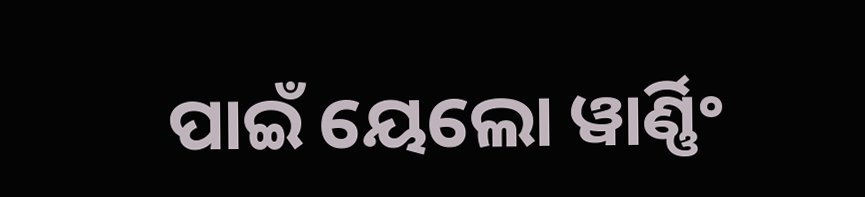ପାଇଁ ୟେଲୋ ୱାର୍ଣ୍ଣିଂ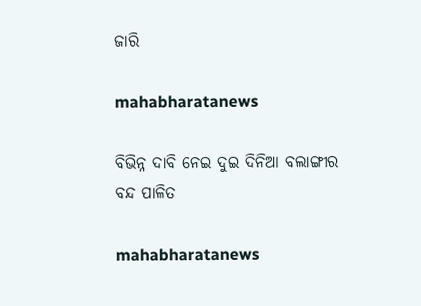ଜାରି

mahabharatanews

ବିଭିନ୍ନ ଦାବି ନେଇ ଦୁଇ ଦିନିଆ ବଲାଙ୍ଗୀର ବନ୍ଦ ପାଳିତ

mahabharatanews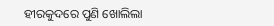ହୀରକୁଦରେ ପୁଣି ଖୋଲିଲା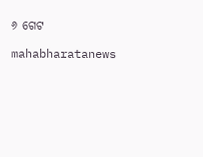୬ ଗେଟ

mahabharatanews